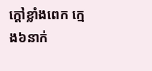ក្តៅខ្លាំងពេក ក្មេង៦នាក់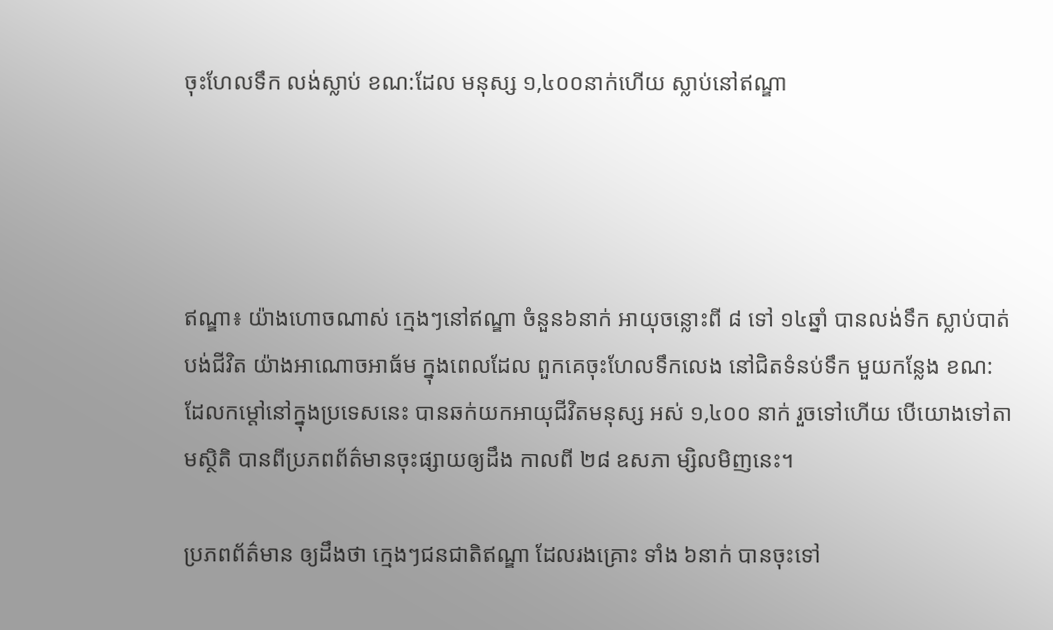ចុះហែលទឹក លង់ស្លាប់ ខណ:ដែល មនុស្ស ១,៤០០នាក់ហើយ ស្លាប់នៅឥណ្ឌា




ឥណ្ឌា៖ យ៉ាងហោចណាស់ ក្មេងៗនៅឥណ្ឌា ចំនួន៦នាក់ អាយុចន្លោះពី ៨ ទៅ ១៤ឆ្នាំ បានលង់ទឹក ស្លាប់បាត់បង់ជីវិត យ៉ាងអាណោចអាធ័ម ក្នុងពេលដែល ពួកគេចុះហែលទឹកលេង នៅជិតទំនប់ទឹក មួយកន្លែង ខណ:ដែលកម្តៅនៅក្នុងប្រទេសនេះ បានឆក់យកអាយុជីវិតមនុស្ស អស់ ១,៤០០ នាក់ រួចទៅហើយ បើយោងទៅតាមស្ថិតិ បានពីប្រភពព័ត៌មានចុះផ្សាយឲ្យដឹង កាលពី ២៨ ឧសភា ម្សិលមិញនេះ។

ប្រភពព័ត៌មាន ឲ្យដឹងថា ក្មេងៗជនជាតិឥណ្ឌា ដែលរងគ្រោះ ទាំង ៦នាក់ បានចុះទៅ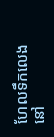ហែលទឹកលេង នៅ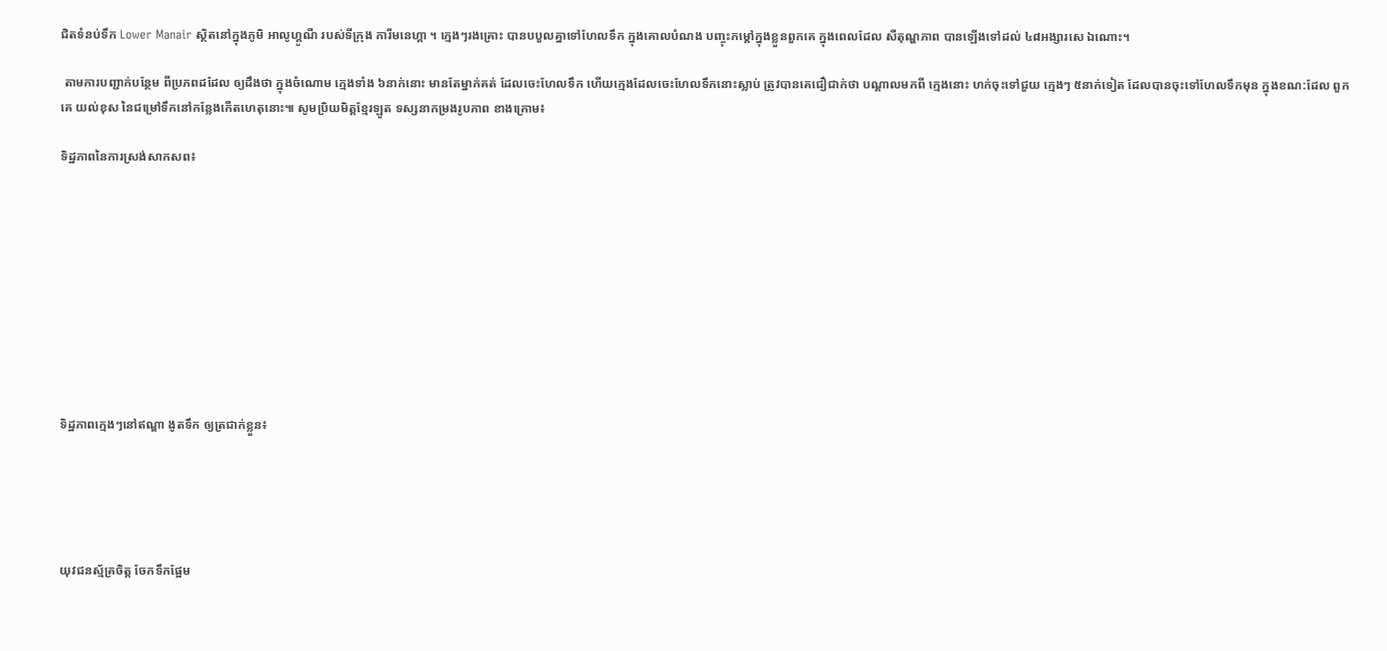ជិតទំនប់ទឹក Lower Manair ស្ថិតនៅក្នុងភូមិ អាលូហ្គូណឺ របស់ទីក្រុង ការីមនេហ្គា ។ ក្មេងៗរងគ្រោះ បានបបួលគ្នាទៅហែលទឹក ក្នុងគោលបំណង បញ្ចុះកម្តៅក្នុងខ្លួនពួកគេ ក្នុងពេលដែល សីតុណ្ហភាព បានឡើងទៅដល់ ៤៨អង្សារសេ ឯណោះ។

 តាមការបញ្ជាក់បន្ថែម ពីប្រភពដដែល ឲ្យដឹងថា ក្នុងចំណោម ក្មេងទាំង ៦នាក់នោះ មានតែម្នាក់គត់ ដែលចេះហែលទឹក ហើយក្មេងដែលចេះហែលទឹកនោះស្លាប់ ត្រូវបានគេជឿជាក់ថា បណ្តាលមកពី ក្មេងនោះ ហក់ចុះទៅជួយ ក្មេងៗ ៥នាក់ទៀត ដែលបានចុះទៅហែលទឹកមុន ក្នុងខណ:ដែល ពួកគេ យល់ខុស នៃជម្រៅទឹកនៅកន្លែងកើតហេតុនោះ៕ សូមប្រិយមិត្តខ្មែរឡូត ទស្សនាកម្រងរូបភាព ខាងក្រោម៖

ទិដ្ឋភាពនៃការស្រង់សាកសព៖










ទិដ្ឋភាពក្មេងៗនៅឥណ្ឌា ងូតទឹក ឲ្យត្រជាក់ខ្លួន៖





យុវជនស្ម័គ្រចិត្ត ចែកទឹកផ្អែម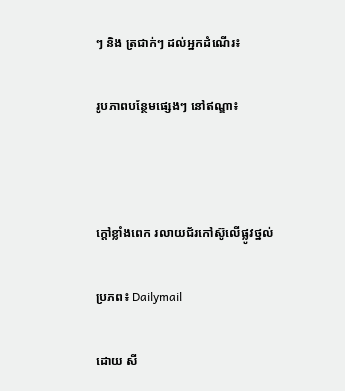ៗ និង ត្រជាក់ៗ ដល់អ្នកដំណើរ៖

រូបភាពបន្ថែមផ្សេងៗ នៅឥណ្ឌា៖



ក្តៅខ្លាំងពេក រលាយជ័រកៅស៊ូលើផ្លូវថ្នល់

ប្រភព៖ Dailymail

ដោយ សី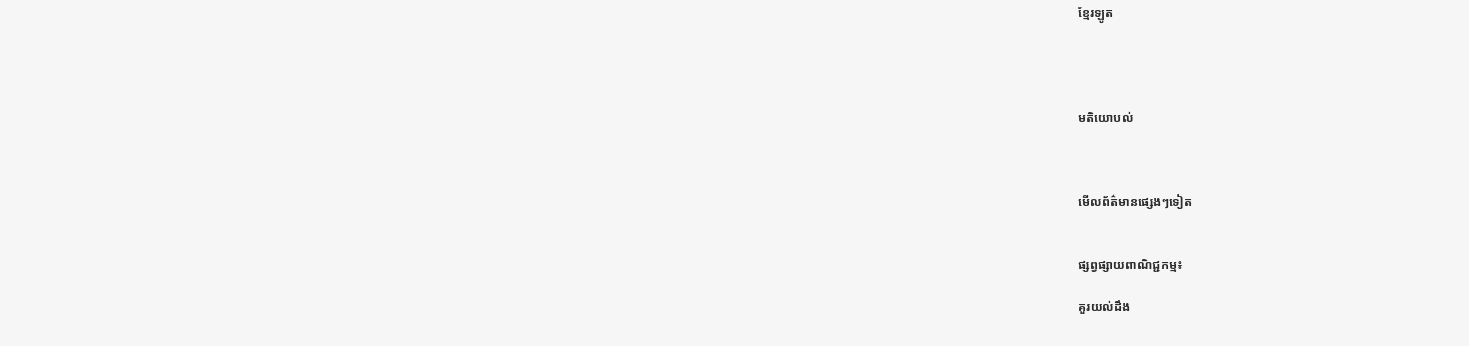ខ្មែរឡូត




មតិយោបល់



មើលព័ត៌មានផ្សេងៗទៀត


ផ្សព្វផ្សាយពាណិជ្ជកម្ម៖

គួរយល់ដឹង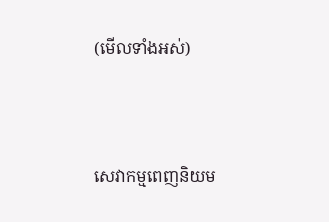(មើលទាំងអស់)



សេវាកម្មពេញនិយម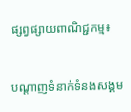ផ្សព្វផ្សាយពាណិជ្ជកម្ម៖


បណ្តាញទំនាក់ទំនងសង្គម